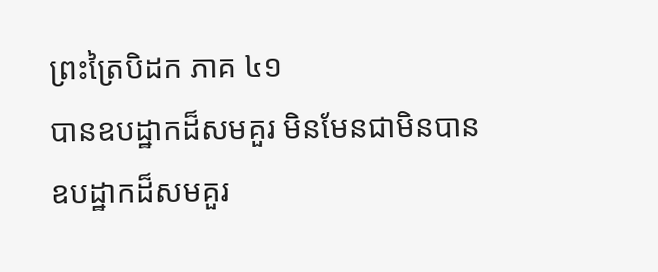ព្រះត្រៃបិដក ភាគ ៤១
បានឧបដ្ឋាកដ៏សមគួរ មិនមែនជាមិនបានឧបដ្ឋាកដ៏សមគួរ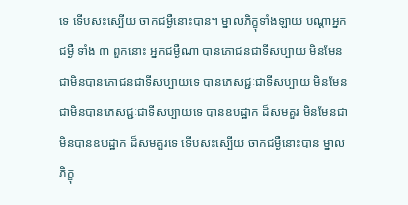ទេ ទើបសះស្បើយ ចាកជម្ងឺនោះបាន។ ម្នាលភិក្ខុទាំងឡាយ បណ្ដាអ្នកជម្ងឺ ទាំង ៣ ពួកនោះ អ្នកជម្ងឺណា បានភោជនជាទីសប្បាយ មិនមែនជាមិនបានភោជនជាទីសប្បាយទេ បានភេសជ្ជៈជាទីសប្បាយ មិនមែនជាមិនបានភេសជ្ជៈជាទីសប្បាយទេ បានឧបដ្ឋាក ដ៏សមគួរ មិនមែនជាមិនបានឧបដ្ឋាក ដ៏សមគួរទេ ទើបសះស្បើយ ចាកជម្ងឺនោះបាន ម្នាលភិក្ខុ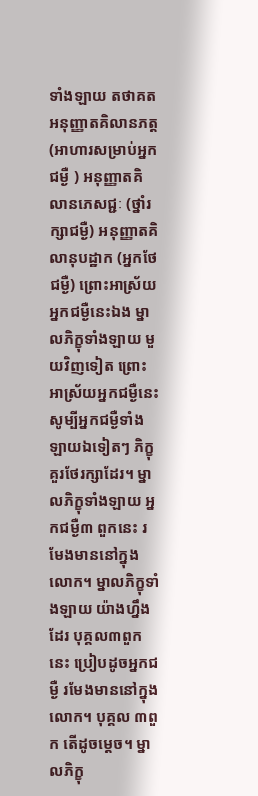ទាំងឡាយ តថាគត អនុញ្ញាតគិលានភត្ត (អាហារសម្រាប់អ្នកជម្ងឺ ) អនុញ្ញាតគិលានភេសជ្ជៈ (ថ្នាំរក្សាជម្ងឺ) អនុញ្ញាតគិលានុបដ្ឋាក (អ្នកថែជម្ងឺ) ព្រោះអាស្រ័យអ្នកជម្ងឺនេះឯង ម្នាលភិក្ខុទាំងឡាយ មួយវិញទៀត ព្រោះអាស្រ័យអ្នកជម្ងឺនេះ សូម្បីអ្នកជម្ងឺទាំងឡាយឯទៀតៗ ភិក្ខុគួរថែរក្សាដែរ។ ម្នាលភិក្ខុទាំងឡាយ អ្នកជម្ងឺ៣ ពួកនេះ រមែងមាននៅក្នុងលោក។ ម្នាលភិក្ខុទាំងឡាយ យ៉ាងហ្នឹងដែរ បុគ្គល៣ពួកនេះ ប្រៀបដូចអ្នកជម្ងឺ រមែងមាននៅក្នុងលោក។ បុគ្គល ៣ពួក តើដូចម្ដេច។ ម្នាលភិក្ខុ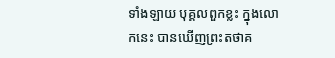ទាំងឡាយ បុគ្គលពួកខ្លះ ក្នុងលោកនេះ បានឃើញព្រះតថាគ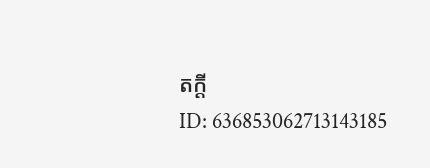តក្ដី
ID: 636853062713143185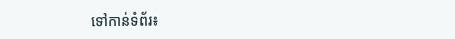ទៅកាន់ទំព័រ៖